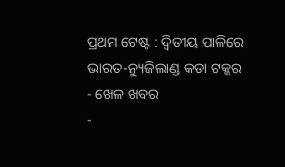ପ୍ରଥମ ଟେଷ୍ଟ : ଦ୍ବିତୀୟ ପାଳିରେ ଭାରତ-ନ୍ୟୁଜିଲାଣ୍ଡ କଡା ଟକ୍କର
- ଖେଳ ଖବର
-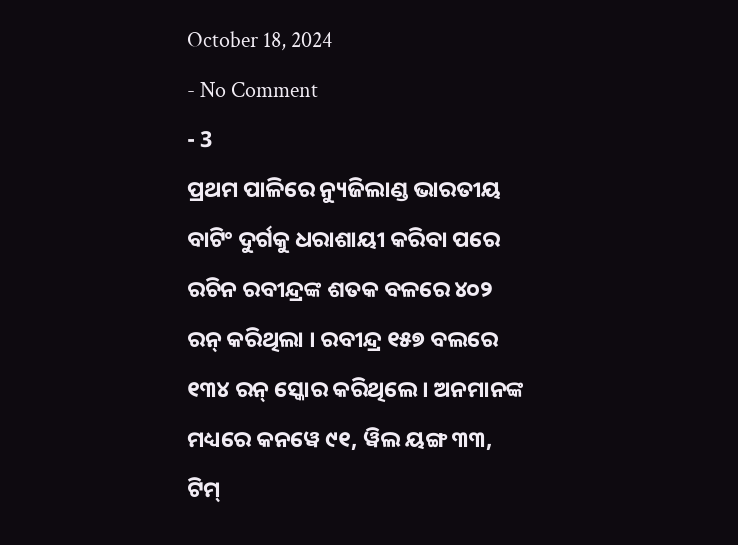October 18, 2024
- No Comment
- 3
ପ୍ରଥମ ପାଳିରେ ନ୍ୟୁଜିଲାଣ୍ଡ ଭାରତୀୟ ବାଟିଂ ଦୁର୍ଗକୁ ଧରାଶାୟୀ କରିବା ପରେ ରଚିନ ରବୀନ୍ଦ୍ରଙ୍କ ଶତକ ବଳରେ ୪୦୨ ରନ୍ କରିଥିଲା । ରବୀନ୍ଦ୍ର ୧୫୭ ବଲରେ ୧୩୪ ରନ୍ ସ୍କୋର କରିଥିଲେ । ଅନମାନଙ୍କ ମଧ୍ୟରେ କନୱେ ୯୧, ୱିଲ ୟଙ୍ଗ ୩୩, ଟିମ୍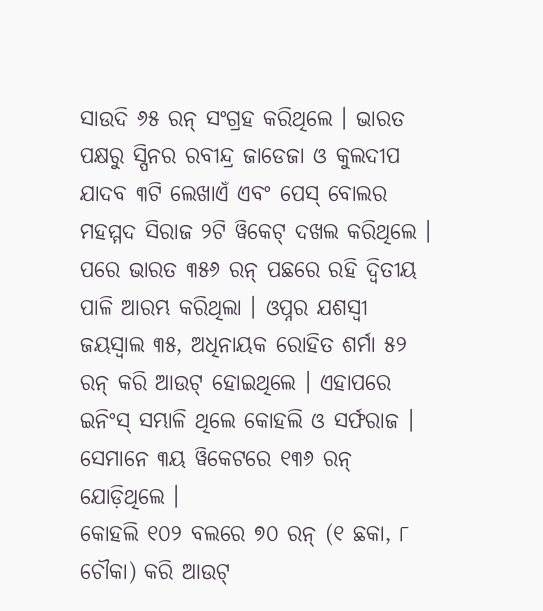ସାଉଦି ୬୫ ରନ୍ ସଂଗ୍ରହ କରିଥିଲେ । ଭାରତ ପକ୍ଷରୁ ସ୍ପିନର ରବୀନ୍ଦ୍ର ଜାଡେଜା ଓ କୁଲଦୀପ ଯାଦବ ୩ଟି ଲେଖାଏଁ ଏବଂ ପେସ୍ ବୋଲର ମହମ୍ମଦ ସିରାଜ ୨ଟି ୱିକେଟ୍ ଦଖଲ କରିଥିଲେ ।
ପରେ ଭାରତ ୩୫୬ ରନ୍ ପଛରେ ରହି ଦ୍ବିତୀୟ ପାଳି ଆରମ୍ଭ କରିଥିଲା । ଓପ୍ନର ଯଶସ୍ବୀ ଜୟସ୍ବାଲ ୩୫, ଅଧିନାୟକ ରୋହିତ ଶର୍ମା ୫୨ ରନ୍ କରି ଆଉଟ୍ ହୋଇଥିଲେ । ଏହାପରେ ଇନିଂସ୍ ସମ୍ଭାଳି ଥିଲେ କୋହଲି ଓ ସର୍ଫରାଜ । ସେମାନେ ୩ୟ ୱିକେଟରେ ୧୩୬ ରନ୍ ଯୋଡ଼ିଥିଲେ ।
କୋହଲି ୧୦୨ ବଲରେ ୭୦ ରନ୍ (୧ ଛକା, ୮ ଚୌକା) କରି ଆଉଟ୍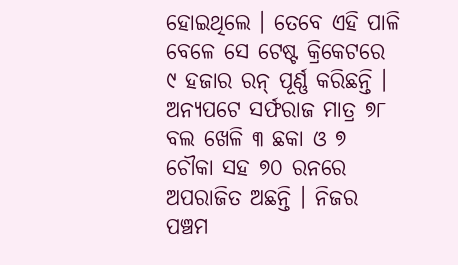ହୋଇଥିଲେ । ତେବେ ଏହି ପାଳି ବେଳେ ସେ ଟେଷ୍ଟ କ୍ରିକେଟରେ ୯ ହଜାର ରନ୍ ପୂର୍ଣ୍ଣ କରିଛନ୍ତି । ଅନ୍ୟପଟେ ସର୍ଫରାଜ ମାତ୍ର ୭୮ ବଲ ଖେଳି ୩ ଛକା ଓ ୭ ଚୌକା ସହ ୭୦ ରନରେ ଅପରାଜିତ ଅଛନ୍ତି । ନିଜର ପଞ୍ଚମ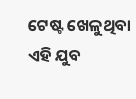ଟେଷ୍ଟ ଖେଳୁଥିବା ଏହି ଯୁବ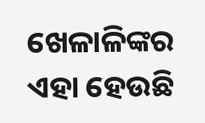ଖେଳାଳିଙ୍କର ଏହା ହେଉଛି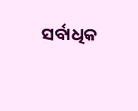ସର୍ବାଧିକ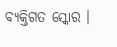ବ୍ୟକ୍ତିଗତ ସ୍କୋର ।